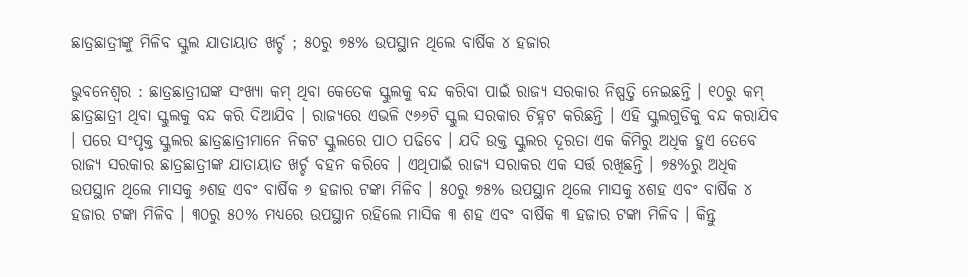ଛାତ୍ରଛାତ୍ରୀଙ୍କୁ ମିଳିବ ସ୍କୁଲ ଯାତାୟାତ ଖର୍ଚ୍ଚ ; ୫୦ରୁ ୭୫% ଉପସ୍ଥାନ ଥିଲେ ବାର୍ଷିକ ୪ ହଜାର

ଭୁବନେଶ୍ବର : ଛାତ୍ରଛାତ୍ରୀଘଙ୍କ ସଂଖ୍ୟା କମ୍ ଥିବା କେତେକ ସ୍କୁଲକୁ ବନ୍ଦ କରିବା ପାଇଁ ରାଜ୍ୟ ସରକାର ନିଷ୍ପତ୍ତି ନେଇଛନ୍ତି । ୧୦ରୁ କମ୍ ଛାତ୍ରଛାତ୍ରୀ ଥିବା ସ୍କୁଲକୁ ବନ୍ଦ କରି ଦିଆଯିବ । ରାଜ୍ୟରେ ଏଭଳି ୯୬୬ଟି ସ୍କୁଲ ସରକାର ଚିହ୍ନଟ କରିଛନ୍ତି । ଏହି ସ୍କୁଲଗୁଡିକୁ ବନ୍ଦ କରାଯିବ । ପରେ ସଂପୃକ୍ତ ସ୍କୁଲର ଛାତ୍ରଛାତ୍ରୀମାନେ ନିକଟ ସ୍କୁଲରେ ପାଠ ପଢିବେ । ଯଦି ଉକ୍ତ ସ୍କୁଲର ଦୂରତା ଏକ କିମିରୁ ଅଧିକ ହୁଏ ତେବେ ରାଜ୍ୟ ସରକାର ଛାତ୍ରଛାତ୍ରୀଙ୍କ ଯାତାୟାତ ଖର୍ଚ୍ଚ ବହନ କରିବେ । ଏଥିପାଇଁ ରାଜ୍ୟ ସରାକର ଏକ ସର୍ତ୍ତ ରଖିଛନ୍ତି । ୭୫%ରୁ ଅଧିକ ଉପସ୍ଥାନ ଥିଲେ ମାସକୁ ୬ଶହ ଏବଂ ବାର୍ଷିକ ୬ ହଜାର ଟଙ୍କା ମିଳିବ । ୫୦ରୁ ୭୫% ଉପସ୍ଥାନ ଥିଲେ ମାସକୁ ୪ଶହ ଏବଂ ବାର୍ଷିକ ୪ ହଜାର ଟଙ୍କା ମିଳିବ । ୩୦ରୁ ୫୦% ମଧ୍ୟରେ ଉପସ୍ଥାନ ରହିଲେ ମାସିକ ୩ ଶହ ଏବଂ ବାର୍ଷିକ ୩ ହଜାର ଟଙ୍କା ମିଳିବ । କିନ୍ତୁ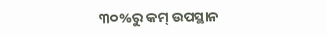୩୦%ରୁ କମ୍ ଉପସ୍ଥାନ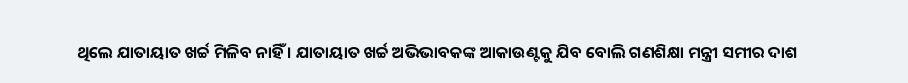ଥିଲେ ଯାତାୟାତ ଖର୍ଚ୍ଚ ମିଳିବ ନାହିଁ । ଯାତାୟାତ ଖର୍ଚ୍ଚ ଅଭିଭାବକଙ୍କ ଆକାଉଣ୍ଟକୁ ଯିବ ବୋଲି ଗଣଶିକ୍ଷା ମନ୍ତ୍ରୀ ସମୀର ଦାଶ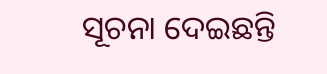ସୂଚନା ଦେଇଛନ୍ତି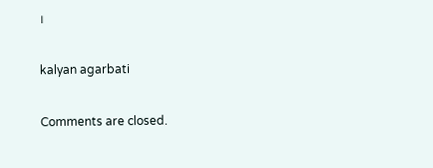।

kalyan agarbati

Comments are closed.